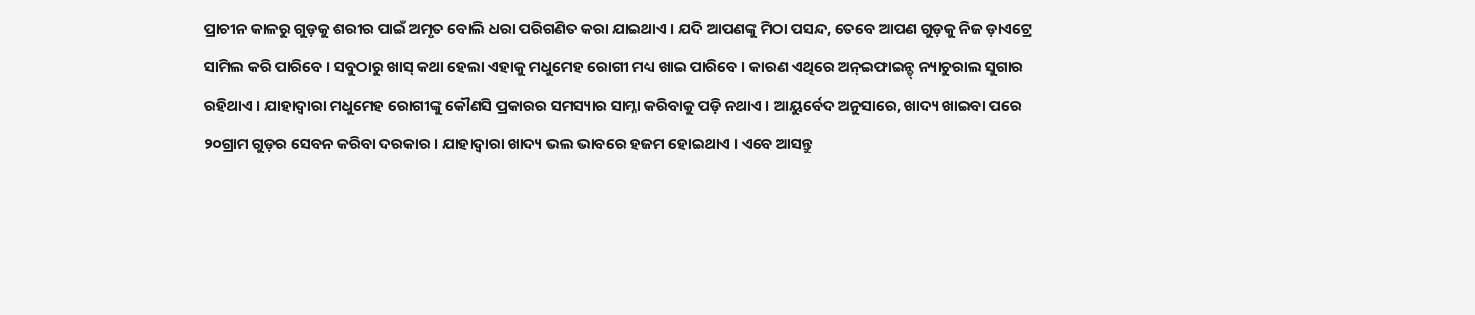ପ୍ରାଚୀନ କାଳରୁ ଗୁଡ଼କୁ ଶରୀର ପାଇଁ ଅମୃତ ବୋଲି ଧରା ପରିଗଣିତ କରା ଯାଇଥାଏ । ଯଦି ଆପଣଙ୍କୁ ମିଠା ପସନ୍ଦ, ତେବେ ଆପଣ ଗୁଡ଼କୁ ନିଜ ଡ଼ାଏଟ୍ରେ ସାମିଲ କରି ପାରିବେ । ସବୁଠାରୁ ଖାସ୍ କଥା ହେଲା ଏହାକୁ ମଧୁମେହ ରୋଗୀ ମଧ୍ୟ ଖାଇ ପାରିବେ । କାରଣ ଏଥିରେ ଅନ୍ଇଫାଇନ୍ଡ୍ ନ୍ୟାଚୁରାଲ ସୁଗାର ରହିଥାଏ । ଯାହାଦ୍ୱାରା ମଧୁମେହ ରୋଗୀଙ୍କୁ କୌଣସି ପ୍ରକାରର ସମସ୍ୟାର ସାମ୍ନା କରିବାକୁ ପଡ଼ି ନଥାଏ । ଆୟୁର୍ବେଦ ଅନୁସାରେ, ଖାଦ୍ୟ ଖାଇବା ପରେ ୨୦ଗ୍ରାମ ଗୁଡ଼ର ସେବନ କରିବା ଦରକାର । ଯାହାଦ୍ୱାରା ଖାଦ୍ୟ ଭଲ ଭାବରେ ହଜମ ହୋଇଥାଏ । ଏବେ ଆସନ୍ତୁ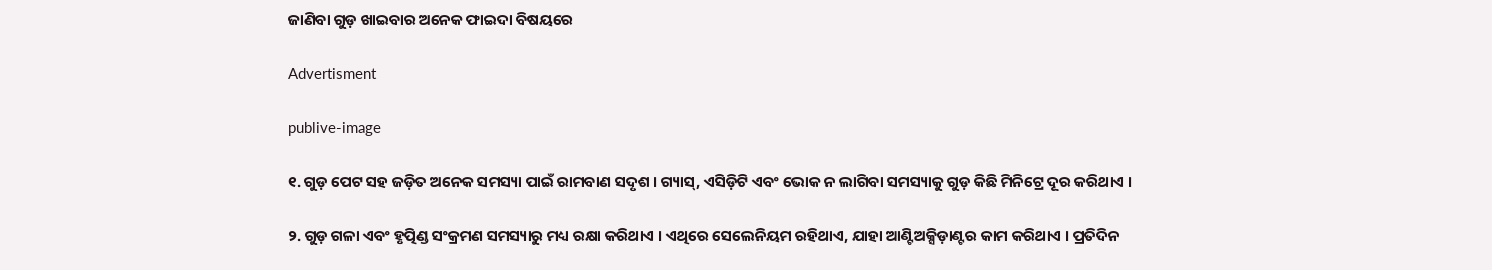ଜାଣିବା ଗୁଡ଼ ଖାଇବାର ଅନେକ ଫାଇଦା ବିଷୟରେ

Advertisment

publive-image

୧. ଗୁଡ଼ ପେଟ ସହ ଜଡ଼ିତ ଅନେକ ସମସ୍ୟା ପାଇଁ ରାମବାଣ ସଦୃଶ । ଗ୍ୟାସ୍, ଏସିଡ଼ିଟି ଏବଂ ଭୋକ ନ ଲାଗିବା ସମସ୍ୟାକୁ ଗୁଡ଼ କିଛି ମିନିଟ୍ରେ ଦୂର କରିଥାଏ ।

୨. ଗୁଡ଼ ଗଳା ଏବଂ ହୃତ୍ପିଣ୍ଡ ସଂକ୍ରମଣ ସମସ୍ୟାରୁ ମଧ୍ୟ ରକ୍ଷା କରିଥାଏ । ଏଥିରେ ସେଲେନିୟମ ରହିଥାଏ, ଯାହା ଆଣ୍ଟିଅକ୍ସିଡ଼ାଣ୍ଟର କାମ କରିଥାଏ । ପ୍ରତିଦିନ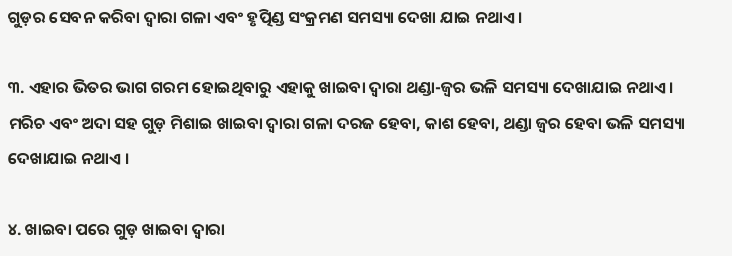ଗୁଡ଼ର ସେବନ କରିବା ଦ୍ୱାରା ଗଳା ଏବଂ ହୃତ୍ପିଣ୍ଡ ସଂକ୍ରମଣ ସମସ୍ୟା ଦେଖା ଯାଇ ନଥାଏ ।

୩. ଏହାର ଭିତର ଭାଗ ଗରମ ହୋଇଥିବାରୁ ଏହାକୁ ଖାଇବା ଦ୍ୱାରା ଥଣ୍ଡା-ଜ୍ୱର ଭଳି ସମସ୍ୟା ଦେଖାଯାଇ ନଥାଏ । ମରିଚ ଏବଂ ଅଦା ସହ ଗୁଡ଼ ମିଶାଇ ଖାଇବା ଦ୍ୱାରା ଗଳା ଦରଜ ହେବା, କାଶ ହେବା, ଥଣ୍ଡା ଜ୍ୱର ହେବା ଭଳି ସମସ୍ୟା ଦେଖାଯାଇ ନଥାଏ ।

୪. ଖାଇବା ପରେ ଗୁଡ଼ ଖାଇବା ଦ୍ୱାରା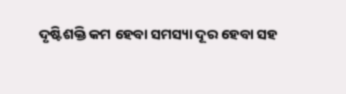ଦୃଷ୍ଟିଶକ୍ତି କମ ହେବା ସମସ୍ୟା ଦୂର ହେବା ସହ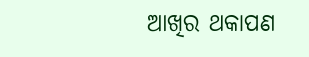ଆଖିର ଥକାପଣ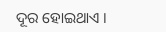ଦୂର ହୋଇଥାଏ ।